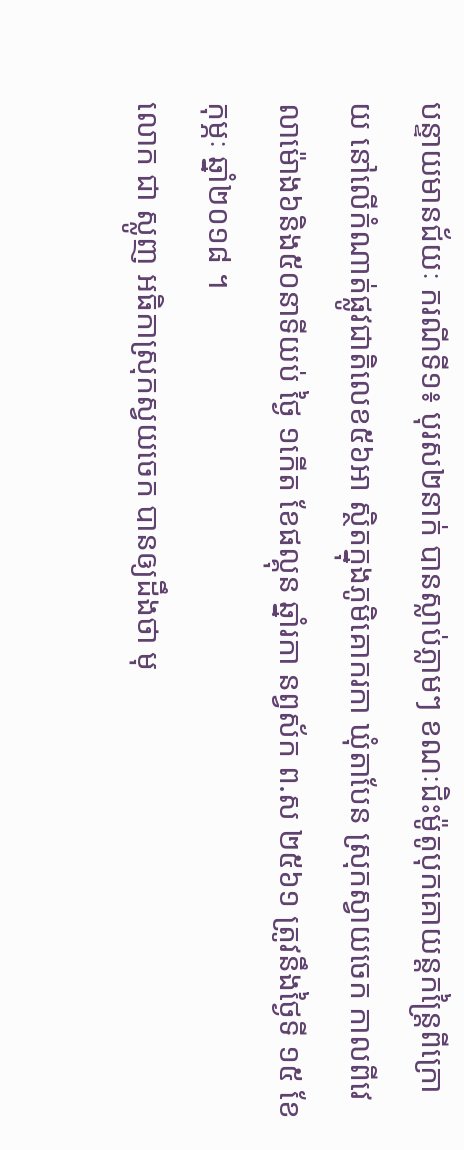បន្ទាយមានជ័យៈ ករណីទី១៖ បុរស២នាក់ បានស្លាប់ភ្លាមៗ ខណៈជិះម៉ូតូបុកគោយន្តកន្រ្តៃពីក្រោយ នៅលើកំណាត់ផ្លូវជាតិលេខ៥៦អា ស្ថិតក្នុងភូមិគោករកា ឃុំតាបែន ស្រុកស្វាយចេក កាលពីវេលាម៉ោង៦និង៥០នាទីយប់ ថ្ងៃ ១កើត ខែផល្គុន ឆ្នាំរកា នព្វស័ក ព.ស ២៥៦១ ត្រូវនឹងថ្ងៃទី ១៥ ខែកុម្ភៈ ឆ្នាំ២០១៨ ។
លោក ជា ស្លូញ អធិកាស្រុកស្វយចេក បានឲ្យដឹងថា មុ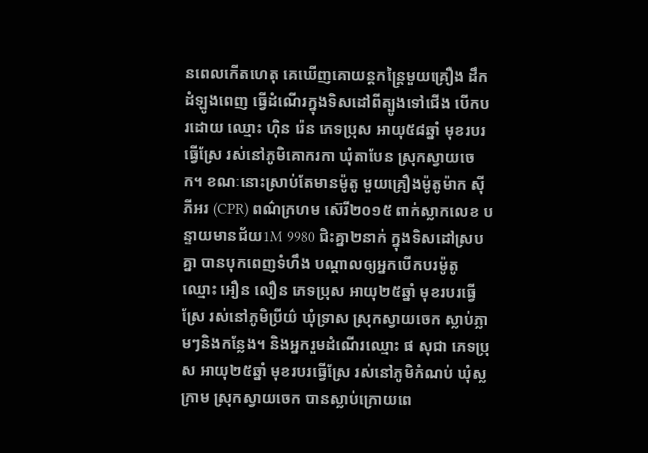នពេលកើតហេតុ គេឃើញគោយន្តកន្រ្តៃមួយគ្រឿង ដឹកដំឡូងពេញ ធ្វើដំណើរក្នុងទិសដៅពីត្បូងទៅជើង បើកបរដោយ ឈ្មោះ ហ៊ិន រ៉េន ភេទប្រុស អាយុ៥៨ឆ្នាំ មុខរបរធ្វើស្រែ រស់នៅភូមិគោករកា ឃុំតាបែន ស្រុកស្វាយចេក។ ខណៈនោះស្រាប់តែមានម៉ូតូ មួយគ្រឿងម៉ូតូម៉ាក ស៊ីភីអរ (CPR) ពណ៌ក្រហម ស៊េរី២០១៥ ពាក់ស្លាកលេខ បន្ទាយមានជ័យ1M 9980 ជិះគ្នា២នាក់ ក្នុងទិសដៅស្របគ្នា បានបុកពេញទំហឹង បណ្តាលឲ្យអ្នកបើកបរម៉ូតូ ឈ្មោះ អឿន លឿន ភេទប្រុស អាយុ២៥ឆ្នាំ មុខរបរធ្វើស្រែ រស់នៅភូមិប្រីយ៌ ឃុំទ្រាស ស្រុកស្វាយចេក ស្លាប់ភ្លាមៗនិងកន្លែង។ និងអ្នករួមដំណើរឈ្មោះ ផ សុជា ភេទប្រុស អាយុ២៥ឆ្នាំ មុខរបរធ្វើស្រែ រស់នៅភូមិកំណប់ ឃុំស្លក្រាម ស្រុកស្វាយចេក បានស្លាប់ក្រោយពេ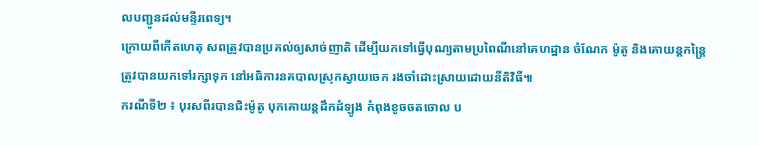លបញ្ជូនដល់មន្ទីរពេទ្យ។
ក្រោយពីកើតហេតុ សពត្រូវបានប្រគល់ឲ្យសាច់ញាតិ ដើម្បីយកទៅធ្វើបុណ្យតាមប្រពៃណីនៅគេហដ្ឋាន ចំណែក ម៉ូតូ និងគោយន្តកន្រ្តៃ ត្រូវបានយកទៅរក្សាទុក នៅអធិការនគបាលស្រុកស្វាយចេក រងចាំដោះស្រាយដោយនីតិវិធី៕
ករណីទី២ ៖ បុរសពីរបានជិះម៉ូតូ បុកគោយន្តដឹកដំឡូង កំពុងខូចចតចោល ប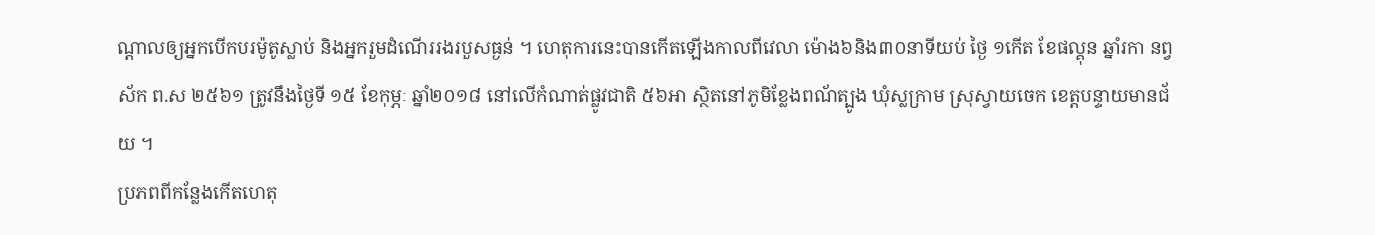ណ្តាលឲ្យអ្នកបើកបរម៉ូតូស្លាប់ និងអ្នករួមដំណើររងរបួសធ្ងន់ ។ ហេតុការនេះបានកើតឡើងកាលពីវេលា ម៉ោង៦និង៣០នាទីយប់ ថ្ងៃ ១កើត ខែផល្គុន ឆ្នាំរកា នព្វស័ក ព.ស ២៥៦១ ត្រូវនឹងថ្ងៃទី ១៥ ខែកុម្ភៈ ឆ្នាំ២០១៨ នៅលើកំណាត់ផ្លូវជាតិ ៥៦អា ស្ថិតនៅភូមិខ្លែងពណ័ត្បូង ឃុំស្លក្រាម ស្រុស្វាយចេក ខេត្តបន្ទាយមានជ័យ ។
ប្រភពពីកន្លែងកើតហេតុ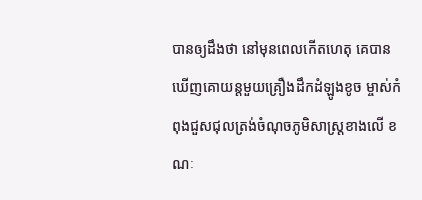បានឲ្យដឹងថា នៅមុនពេលកើតហេតុ គេបានឃើញគោយន្តមួយគ្រឿងដឹកដំឡូងខូច ម្ចាស់កំពុងជួសជុលត្រង់ចំណុចភូមិសាស្ត្រខាងលើ ខណៈ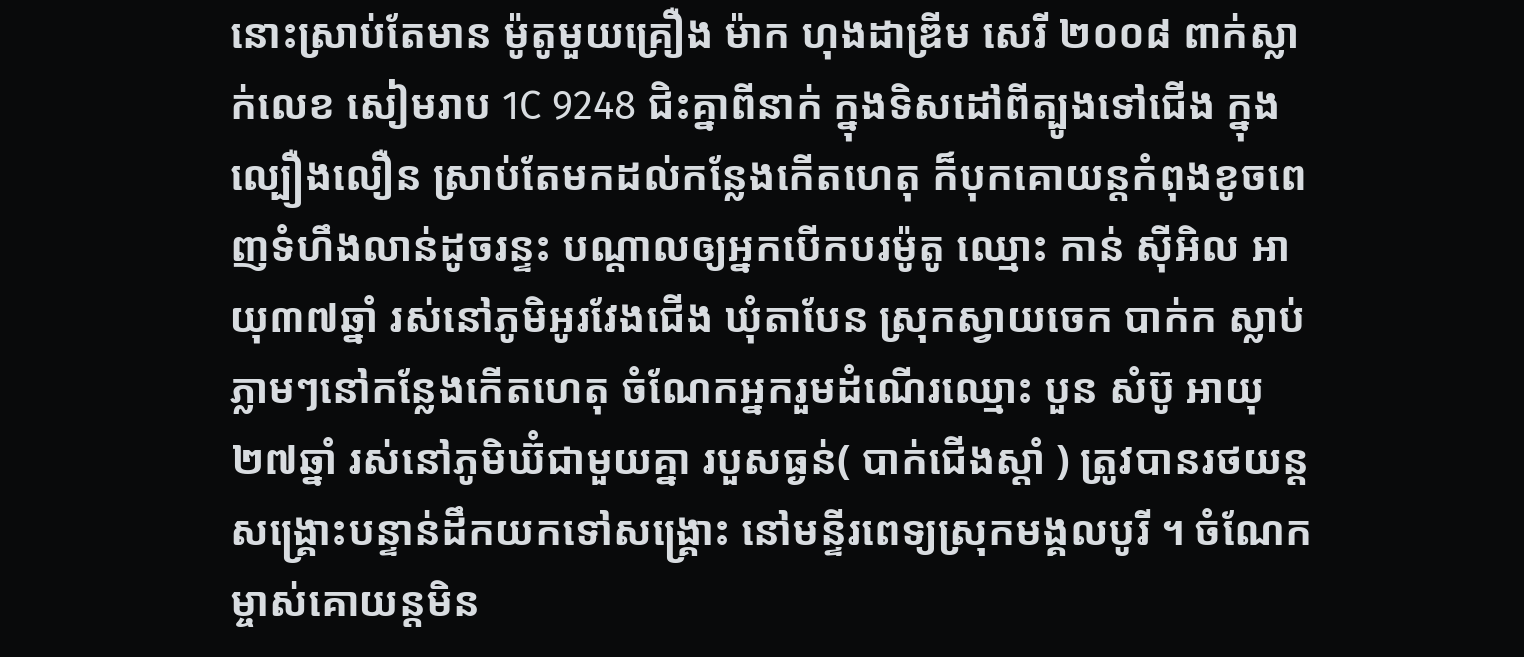នោះស្រាប់តែមាន ម៉ូតូមួយគ្រឿង ម៉ាក ហុងដាឌ្រីម សេរី ២០០៨ ពាក់ស្លាក់លេខ សៀមរាប 1C 9248 ជិះគ្នាពីនាក់ ក្នុងទិសដៅពីត្បូងទៅជើង ក្នុងល្បឿងលឿន ស្រាប់តែមកដល់កន្លែងកើតហេតុ ក៏បុកគោយន្តកំពុងខូចពេញទំហឹងលាន់ដូចរន្ទះ បណ្តាលឲ្យអ្នកបើកបរម៉ូតូ ឈ្មោះ កាន់ ស៊ីអិល អាយុ៣៧ឆ្នាំ រស់នៅភូមិអូរវែងជើង ឃុំតាបែន ស្រុកស្វាយចេក បាក់ក ស្លាប់ភ្លាមៗនៅកន្លែងកើតហេតុ ចំណែកអ្នករួមដំណើរឈ្មោះ បួន សំប៊ូ អាយុ២៧ឆ្នាំ រស់នៅភូមិឃ៊ំជាមួយគ្នា របួសធ្ងន់( បាក់ជើងស្តាំ ) ត្រូវបានរថយន្តសង្រ្គោះបន្ទាន់ដឹកយកទៅសង្គ្រោះ នៅមន្ទីរពេទ្យស្រុកមង្គលបូរី ។ ចំណែកម្ចាស់គោយន្តមិន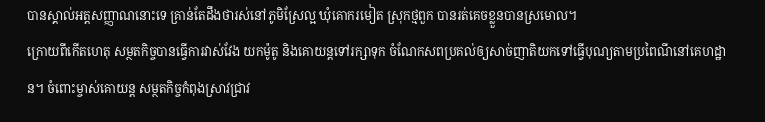បានស្គាល់អត្តសញ្ញាណនោះទេ គ្រាន់តែដឹងថារស់នៅភូមិស្រែល្អ ឃុំគោករមៀត ស្រុកថ្មពួក បានរត់គេចខ្លួនបានស្រមោល។
ក្រោយពីកើតហេតុ សម្ថតកិច្ចបានធ្វើការវាស់វែង យកម៉ូតូ និងគោយន្តទៅរក្សាទុក ចំណែកសពប្រគល់ឲ្យសាច់ញាតិយកទៅធ្វើបុណ្យតាមប្រពៃណីនៅគេហដ្ឋាន។ ចំពោះម្ចាស់គោយន្ត សម្ថតកិច្ចកំពុងស្រាវជ្រាវ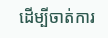ដើម្បីចាត់ការ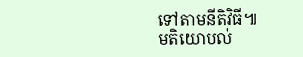ទៅតាមនីតិវិធី៕
មតិយោបល់